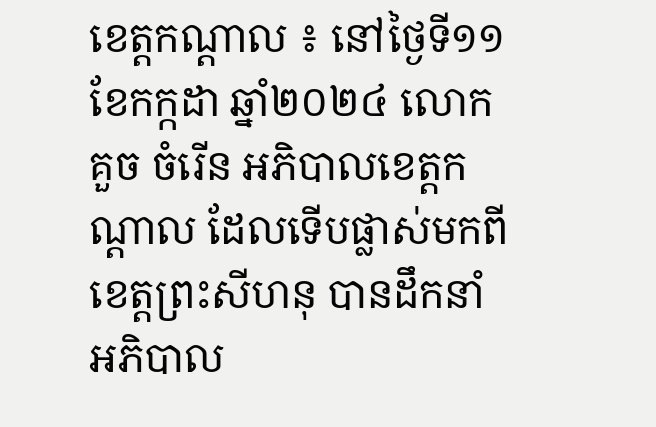ខេត្តកណ្ដាល ៖ នៅថ្ងៃទី១១ ខែកក្កដា ឆ្នាំ២០២៤ លោក គួច ចំរើន អភិបាលខេត្ដកណ្ដាល ដែលទើបផ្លាស់មកពីខេត្តព្រះសីហនុ បានដឹកនាំអភិបាល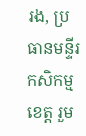រង, ប្រធានមន្ទីរកសិកម្មខេត្ដ រួម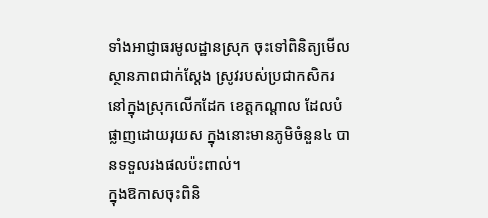ទាំងអាជ្ញាធរមូលដ្ឋានស្រុក ចុះទៅពិនិត្យមើលស្ថានភាពជាក់ស្ដែង ស្រូវរបស់ប្រជាកសិករ នៅក្នុងស្រុកលើកដែក ខេត្ដកណ្ដាល ដែលបំផ្លាញដោយរុយស ក្នុងនោះមានភូមិចំនួន៤ បានទទួលរងផលប៉ះពាល់។
ក្នុងឱកាសចុះពិនិ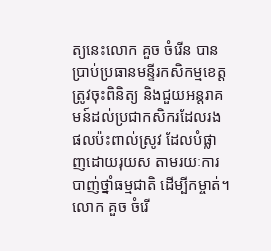ត្យនេះលោក គួច ចំរើន បានប្រាប់ប្រធានមន្ទីរកសិកម្មខេត្ដ ត្រូវចុះពិនិត្យ និងជួយអន្ដរាគមន៍ដល់ប្រជាកសិករដែលរងផលប៉ះពាល់ស្រូវ ដែលបំផ្លាញដោយរុយស តាមរយៈការបាញ់ថ្នាំធម្មជាតិ ដើម្បីកម្ចាត់។
លោក គួច ចំរើ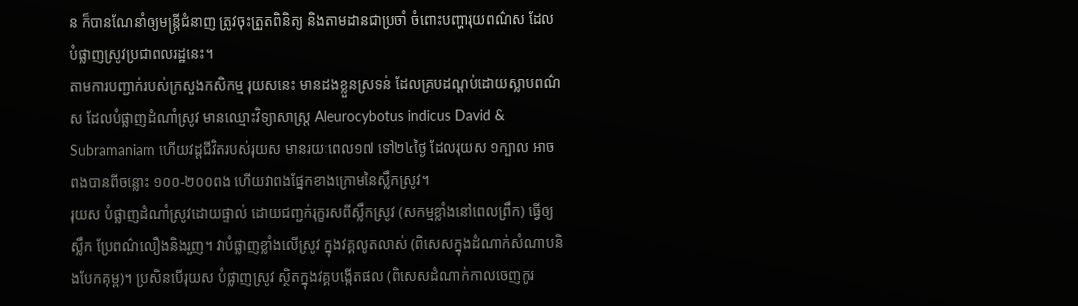ន ក៏បានណែនាំឲ្យមន្ត្រីជំនាញ ត្រូវចុះត្រួតពិនិត្យ និងតាមដានជាប្រចាំ ចំពោះបញ្ហារុយពណ៌ស ដែលបំផ្លាញស្រូវប្រជាពលរដ្ឋនេះ។
តាមការបញ្ជាក់របស់ក្រសួងកសិកម្ម រុយសនេះ មានដងខ្លួនស្រទន់ ដែលគ្របដណ្តប់ដោយស្លាបពណ៌ស ដែលបំផ្លាញដំណាំស្រូវ មានឈ្មោះវិទ្យាសាស្ត្រ Aleurocybotus indicus David & Subramaniam ហើយវដ្តជីវិតរបស់រុយស មានរយៈពេល១៧ ទៅ២៤ថ្ងៃ ដែលរុយស ១ក្បាល អាចពងបានពីចន្លោះ ១០០-២០០ពង ហើយវាពងផ្នែកខាងក្រោមនៃស្លឹកស្រូវ។
រុយស បំផ្លាញដំណាំស្រូវដោយផ្ទាល់ ដោយជញ្ជក់រុក្ខរសពីស្លឹកស្រូវ (សកម្មខ្លាំងនៅពេលព្រឹក) ធ្វើឲ្យស្លឹក ប្រែពណ៌លឿងនិងរួញ។ វាបំផ្លាញខ្លាំងលើស្រូវ ក្នុងវគ្គលូតលាស់ (ពិសេសក្នុងដំណាក់សំណាបនិងបែកគុម្ព)។ ប្រសិនបើរុយស បំផ្លាញស្រូវ ស្ថិតក្នុងវគ្គបង្កើតផល (ពិសេសដំណាក់កាលចេញកូរ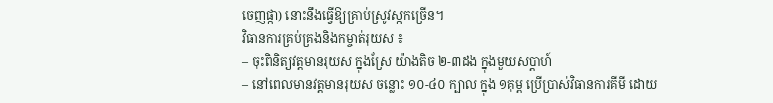ចេញផ្កា) នោះនឹងធ្វើឱ្យគ្រាប់ស្រូវស្កកច្រើន។
វិធានការគ្រប់គ្រងនិងកម្ចាត់រុយស ៖
– ចុះពិនិត្យវត្តមានរុយស ក្នុងស្រែ យ៉ាងតិច ២-៣ដង ក្នុងមួយសប្តាហ៍
– នៅពេលមានវត្តមានរុយស ចន្លោះ ១០-៤០ ក្បាល ក្នុង ១គុម្ព ប្រើប្រាស់វិធានការគីមី ដោយ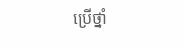ប្រើថ្នាំ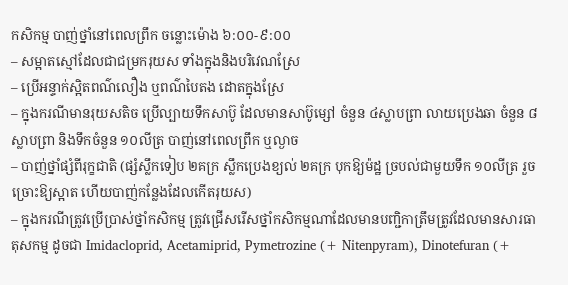កសិកម្ម បាញ់ថ្នាំនៅពេលព្រឹក ចន្លោះម៉ោង ៦:០០-៩:០០
– សម្អាតស្មៅដែលជាជម្រករុយស ទាំងក្នុងនិងបរិវេណស្រែ
– ប្រើអន្ទាក់ស្អិតពណ៌លឿង ឬពណ៌បៃតង ដោតក្នុងស្រែ
– ក្នុងករណីមានរុយសតិច ប្រើល្បាយទឹកសាប៊ូ ដែលមានសាប៊ូម្សៅ ចំនួន ៤ស្លាបព្រា លាយប្រេងឆា ចំនួន ៨ស្លាបព្រា និងទឹកចំនួន ១០លីត្រ បាញ់នៅពេលព្រឹក ឬល្ងាច
– បាញ់ថ្នាំផ្សំពីរុក្ខជាតិ (ផ្សំស្លឹកទៀប ២គក្រ ស្លឹកប្រេងខ្យល់ ២គក្រ បុកឱ្យម៉ដ្ឋ ច្របល់ជាមួយទឹក ១០លីត្រ រួចច្រោះឱ្យស្អាត ហើយបាញ់កន្លែងដែលកើតរុយស)
– ក្នុងករណីត្រូវប្រើប្រាស់ថ្នាំកសិកម្ម ត្រូវជ្រើសរើសថ្នាំកសិកម្មណាដែលមានបញ្ជិកាត្រឹមត្រូវដែលមានសារធាតុសកម្ម ដូចជា Imidacloprid, Acetamiprid, Pymetrozine (+ Nitenpyram), Dinotefuran (+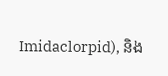Imidaclorpid), និង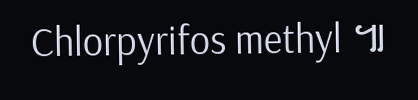Chlorpyrifos methyl ៕